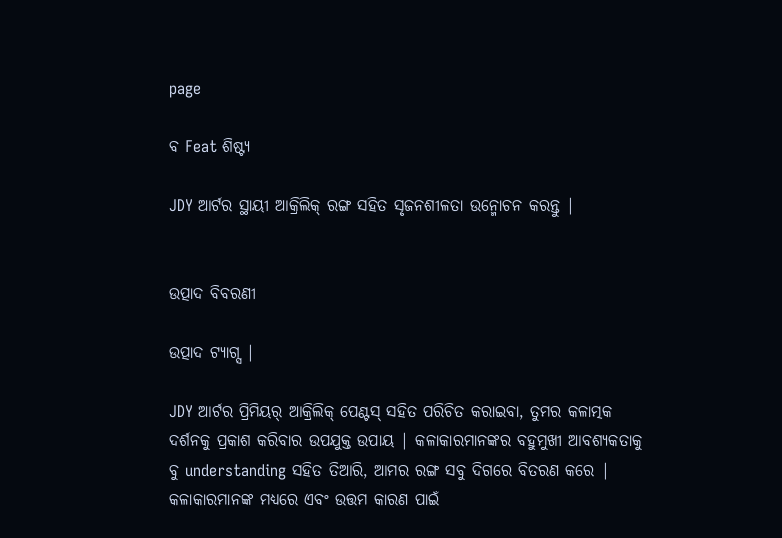page

ବ Feat ଶିଷ୍ଟ୍ୟ

JDY ଆର୍ଟର ସ୍ଥାୟୀ ଆକ୍ରିଲିକ୍ ରଙ୍ଗ ସହିତ ସୃଜନଶୀଳତା ଉନ୍ମୋଚନ କରନ୍ତୁ |


ଉତ୍ପାଦ ବିବରଣୀ

ଉତ୍ପାଦ ଟ୍ୟାଗ୍ସ |

JDY ଆର୍ଟର ପ୍ରିମିୟର୍ ଆକ୍ରିଲିକ୍ ପେଣ୍ଟସ୍ ସହିତ ପରିଚିତ କରାଇବା, ତୁମର କଳାତ୍ମକ ଦର୍ଶନକୁ ପ୍ରକାଶ କରିବାର ଉପଯୁକ୍ତ ଉପାୟ | କଳାକାରମାନଙ୍କର ବହୁମୁଖୀ ଆବଶ୍ୟକତାକୁ ବୁ understanding ସହିତ ତିଆରି, ଆମର ରଙ୍ଗ ସବୁ ଦିଗରେ ବିତରଣ କରେ | କଳାକାରମାନଙ୍କ ମଧ୍ୟରେ ଏବଂ ଉତ୍ତମ କାରଣ ପାଇଁ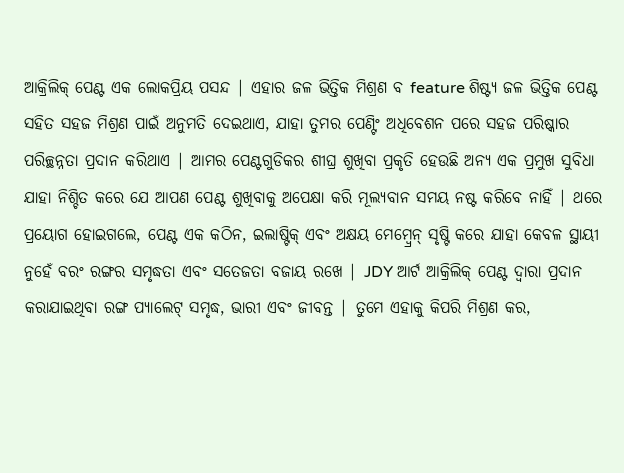ଆକ୍ରିଲିକ୍ ପେଣ୍ଟ ଏକ ଲୋକପ୍ରିୟ ପସନ୍ଦ | ଏହାର ଜଳ ଭିତ୍ତିକ ମିଶ୍ରଣ ବ feature ଶିଷ୍ଟ୍ୟ ଜଳ ଭିତ୍ତିକ ପେଣ୍ଟ ସହିତ ସହଜ ମିଶ୍ରଣ ପାଇଁ ଅନୁମତି ଦେଇଥାଏ, ଯାହା ତୁମର ପେଣ୍ଟିଂ ଅଧିବେଶନ ପରେ ସହଜ ପରିଷ୍କାର ପରିଚ୍ଛନ୍ନତା ପ୍ରଦାନ କରିଥାଏ | ଆମର ପେଣ୍ଟଗୁଡିକର ଶୀଘ୍ର ଶୁଖିବା ପ୍ରକୃତି ହେଉଛି ଅନ୍ୟ ଏକ ପ୍ରମୁଖ ସୁବିଧା ଯାହା ନିଶ୍ଚିତ କରେ ଯେ ଆପଣ ପେଣ୍ଟ ଶୁଖିବାକୁ ଅପେକ୍ଷା କରି ମୂଲ୍ୟବାନ ସମୟ ନଷ୍ଟ କରିବେ ନାହିଁ | ଥରେ ପ୍ରୟୋଗ ହୋଇଗଲେ, ପେଣ୍ଟ ଏକ କଠିନ, ଇଲାଷ୍ଟିକ୍ ଏବଂ ଅକ୍ଷୟ ମେମ୍ବ୍ରେନ୍ ସୃଷ୍ଟି କରେ ଯାହା କେବଳ ସ୍ଥାୟୀ ନୁହେଁ ବରଂ ରଙ୍ଗର ସମୃଦ୍ଧତା ଏବଂ ସତେଜତା ବଜାୟ ରଖେ | JDY ଆର୍ଟ ଆକ୍ରିଲିକ୍ ପେଣ୍ଟ ଦ୍ୱାରା ପ୍ରଦାନ କରାଯାଇଥିବା ରଙ୍ଗ ପ୍ୟାଲେଟ୍ ସମୃଦ୍ଧ, ଭାରୀ ଏବଂ ଜୀବନ୍ତ | ତୁମେ ଏହାକୁ କିପରି ମିଶ୍ରଣ କର,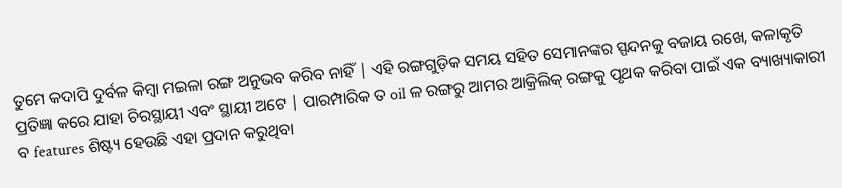ତୁମେ କଦାପି ଦୁର୍ବଳ କିମ୍ବା ମଇଳା ରଙ୍ଗ ଅନୁଭବ କରିବ ନାହିଁ | ଏହି ରଙ୍ଗଗୁଡ଼ିକ ସମୟ ସହିତ ସେମାନଙ୍କର ସ୍ପନ୍ଦନକୁ ବଜାୟ ରଖେ, କଳାକୃତି ପ୍ରତିଜ୍ଞା କରେ ଯାହା ଚିରସ୍ଥାୟୀ ଏବଂ ସ୍ଥାୟୀ ଅଟେ | ପାରମ୍ପାରିକ ତ oil ଳ ରଙ୍ଗରୁ ଆମର ଆକ୍ରିଲିକ୍ ରଙ୍ଗକୁ ପୃଥକ କରିବା ପାଇଁ ଏକ ବ୍ୟାଖ୍ୟାକାରୀ ବ features ଶିଷ୍ଟ୍ୟ ହେଉଛି ଏହା ପ୍ରଦାନ କରୁଥିବା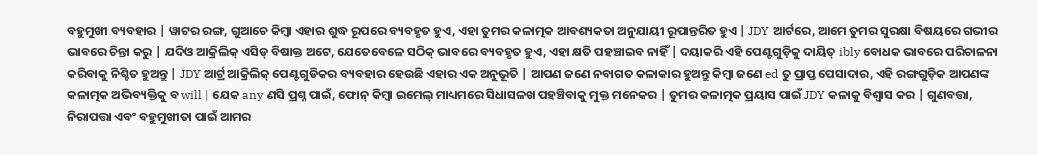ବହୁମୁଖୀ ବ୍ୟବହାର | ୱାଟର ରଙ୍ଗ, ଗୁଆଚେ କିମ୍ବା ଏହାର ଶୁଦ୍ଧ ରୂପରେ ବ୍ୟବହୃତ ହୁଏ, ଏହା ତୁମର କଳାତ୍ମକ ଆବଶ୍ୟକତା ଅନୁଯାୟୀ ରୂପାନ୍ତରିତ ହୁଏ | JDY ଆର୍ଟରେ, ଆମେ ତୁମର ସୁରକ୍ଷା ବିଷୟରେ ଗଭୀର ଭାବରେ ଚିନ୍ତା କରୁ | ଯଦିଓ ଆକ୍ରିଲିକ୍ ଏସିଡ୍ ବିଷାକ୍ତ ଅଟେ, ଯେତେବେଳେ ସଠିକ୍ ଭାବରେ ବ୍ୟବହୃତ ହୁଏ, ଏହା କ୍ଷତି ପହଞ୍ଚାଇବ ନାହିଁ | ଦୟାକରି ଏହି ପେଣ୍ଟଗୁଡ଼ିକୁ ଦାୟିତ୍ ibly ବୋଧକ ଭାବରେ ପରିଚାଳନା କରିବାକୁ ନିଶ୍ଚିତ ହୁଅନ୍ତୁ | JDY ଆର୍ଟ୍ର ଆକ୍ରିଲିକ୍ ପେଣ୍ଟଗୁଡିକର ବ୍ୟବହାର ହେଉଛି ଏହାର ଏକ ଅନୁଭୂତି | ଆପଣ ଜଣେ ନବାଗତ କଳାକାର ହୁଅନ୍ତୁ କିମ୍ବା ଜଣେ ed ତୁ ପ୍ରାପ୍ତ ପେସାଦାର, ଏହି ରଙ୍ଗଗୁଡ଼ିକ ଆପଣଙ୍କ କଳାତ୍ମକ ଅଭିବ୍ୟକ୍ତିକୁ ବ will | ଯେକ any ଣସି ପ୍ରଶ୍ନ ପାଇଁ, ଫୋନ୍ କିମ୍ବା ଇମେଲ୍ ମାଧ୍ୟମରେ ସିଧାସଳଖ ପହଞ୍ଚିବାକୁ ମୁକ୍ତ ମନେକର | ତୁମର କଳାତ୍ମକ ପ୍ରୟାସ ପାଇଁ JDY କଳାକୁ ବିଶ୍ୱାସ କର | ଗୁଣବତ୍ତା, ନିରାପତ୍ତା ଏବଂ ବହୁମୁଖୀତା ପାଇଁ ଆମର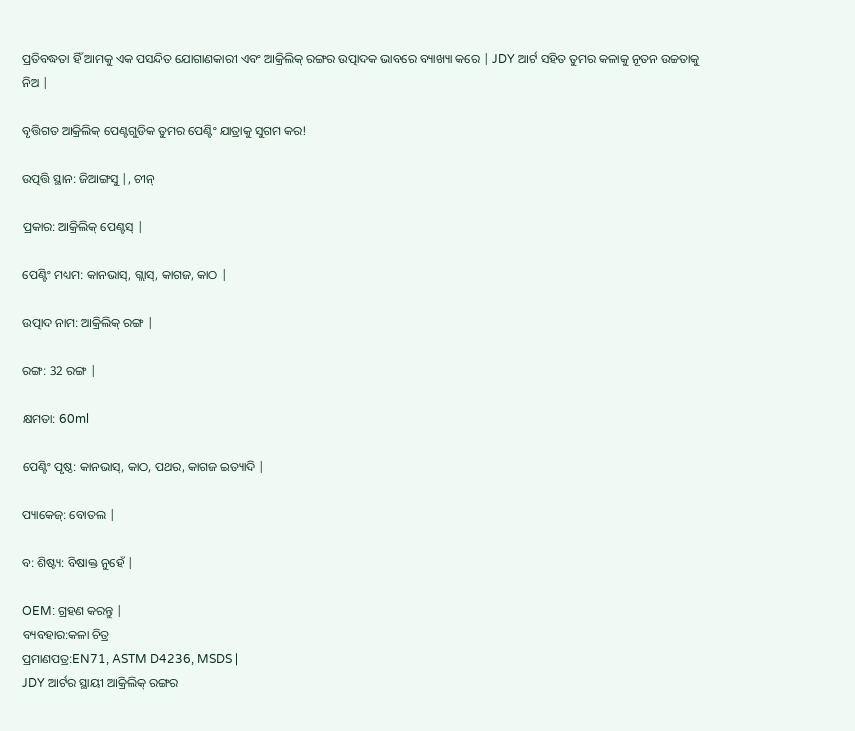ପ୍ରତିବଦ୍ଧତା ହିଁ ଆମକୁ ଏକ ପସନ୍ଦିତ ଯୋଗାଣକାରୀ ଏବଂ ଆକ୍ରିଲିକ୍ ରଙ୍ଗର ଉତ୍ପାଦକ ଭାବରେ ବ୍ୟାଖ୍ୟା କରେ | JDY ଆର୍ଟ ସହିତ ତୁମର କଳାକୁ ନୂତନ ଉଚ୍ଚତାକୁ ନିଅ |

ବୃତ୍ତିଗତ ଆକ୍ରିଲିକ୍ ପେଣ୍ଟଗୁଡିକ ତୁମର ପେଣ୍ଟିଂ ଯାତ୍ରାକୁ ସୁଗମ କର!

ଉତ୍ପତ୍ତି ସ୍ଥାନ: ଜିଆଙ୍ଗସୁ |, ଚୀନ୍

ପ୍ରକାର: ଆକ୍ରିଲିକ୍ ପେଣ୍ଟସ୍ |

ପେଣ୍ଟିଂ ମଧ୍ୟମ: କାନଭାସ୍, ଗ୍ଲାସ୍, କାଗଜ, କାଠ |

ଉତ୍ପାଦ ନାମ: ଆକ୍ରିଲିକ୍ ରଙ୍ଗ |

ରଙ୍ଗ: 32 ରଙ୍ଗ |

କ୍ଷମତା: 60ml

ପେଣ୍ଟିଂ ପୃଷ୍ଠ: କାନଭାସ୍, କାଠ, ପଥର, କାଗଜ ଇତ୍ୟାଦି |

ପ୍ୟାକେଜ୍: ବୋତଲ |

ବ: ଶିଷ୍ଟ୍ୟ: ବିଷାକ୍ତ ନୁହେଁ |

OEM: ଗ୍ରହଣ କରନ୍ତୁ |
ବ୍ୟବହାର:କଳା ଚିତ୍ର
ପ୍ରମାଣପତ୍ର:EN71, ASTM D4236, MSDS |
JDY ଆର୍ଟର ସ୍ଥାୟୀ ଆକ୍ରିଲିକ୍ ରଙ୍ଗର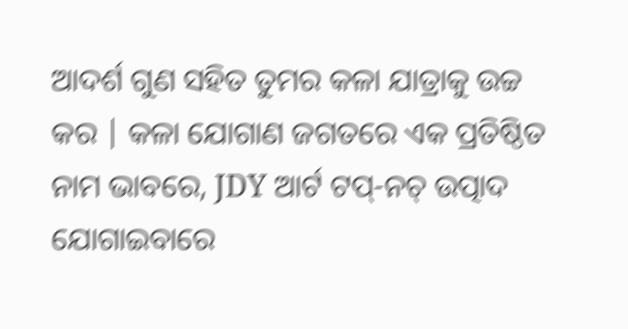ଆଦର୍ଶ ଗୁଣ ସହିତ ତୁମର କଳା ଯାତ୍ରାକୁ ଉଚ୍ଚ କର | କଳା ଯୋଗାଣ ଜଗତରେ ଏକ ପ୍ରତିଷ୍ଠିତ ନାମ ଭାବରେ, JDY ଆର୍ଟ ଟପ୍-ନଚ୍ ଉତ୍ପାଦ ଯୋଗାଇବାରେ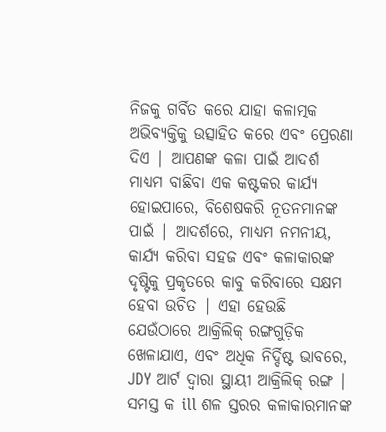ନିଜକୁ ଗର୍ବିତ କରେ ଯାହା କଳାତ୍ମକ ଅଭିବ୍ୟକ୍ତିକୁ ଉତ୍ସାହିତ କରେ ଏବଂ ପ୍ରେରଣା ଦିଏ | ଆପଣଙ୍କ କଳା ପାଇଁ ଆଦର୍ଶ ମାଧ୍ୟମ ବାଛିବା ଏକ କଷ୍ଟକର କାର୍ଯ୍ୟ ହୋଇପାରେ, ବିଶେଷକରି ନୂତନମାନଙ୍କ ପାଇଁ | ଆଦର୍ଶରେ, ମାଧ୍ୟମ ନମନୀୟ, କାର୍ଯ୍ୟ କରିବା ସହଜ ଏବଂ କଳାକାରଙ୍କ ଦୃଷ୍ଟିକୁ ପ୍ରକୃତରେ କାବୁ କରିବାରେ ସକ୍ଷମ ହେବା ଉଚିତ | ଏହା ହେଉଛି ଯେଉଁଠାରେ ଆକ୍ରିଲିକ୍ ରଙ୍ଗଗୁଡ଼ିକ ଖେଳାଯାଏ, ଏବଂ ଅଧିକ ନିର୍ଦ୍ଦିଷ୍ଟ ଭାବରେ, JDY ଆର୍ଟ ଦ୍ୱାରା ସ୍ଥାୟୀ ଆକ୍ରିଲିକ୍ ରଙ୍ଗ | ସମସ୍ତ କ ill ଶଳ ସ୍ତରର କଳାକାରମାନଙ୍କ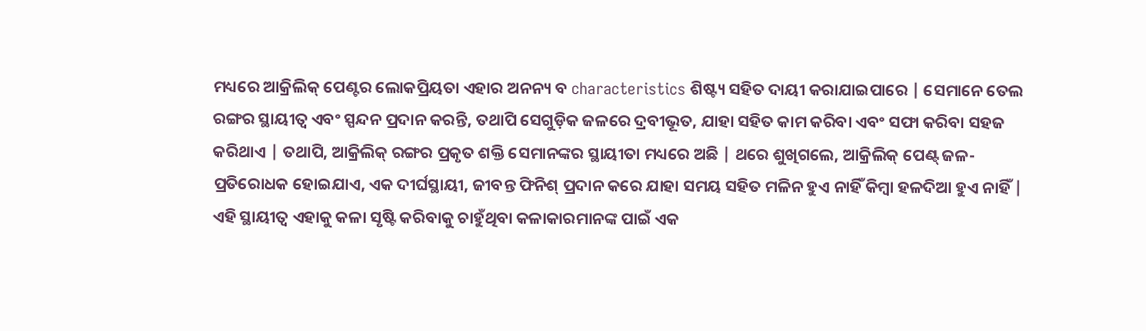ମଧ୍ୟରେ ଆକ୍ରିଲିକ୍ ପେଣ୍ଟର ଲୋକପ୍ରିୟତା ଏହାର ଅନନ୍ୟ ବ characteristics ଶିଷ୍ଟ୍ୟ ସହିତ ଦାୟୀ କରାଯାଇପାରେ | ସେମାନେ ତେଲ ରଙ୍ଗର ସ୍ଥାୟୀତ୍ୱ ଏବଂ ସ୍ପନ୍ଦନ ପ୍ରଦାନ କରନ୍ତି, ତଥାପି ସେଗୁଡ଼ିକ ଜଳରେ ଦ୍ରବୀଭୂତ, ଯାହା ସହିତ କାମ କରିବା ଏବଂ ସଫା କରିବା ସହଜ କରିଥାଏ | ତଥାପି, ଆକ୍ରିଲିକ୍ ରଙ୍ଗର ପ୍ରକୃତ ଶକ୍ତି ସେମାନଙ୍କର ସ୍ଥାୟୀତା ମଧ୍ୟରେ ଅଛି | ଥରେ ଶୁଖିଗଲେ, ଆକ୍ରିଲିକ୍ ପେଣ୍ଟ୍ ଜଳ-ପ୍ରତିରୋଧକ ହୋଇଯାଏ, ଏକ ଦୀର୍ଘସ୍ଥାୟୀ, ଜୀବନ୍ତ ଫିନିଶ୍ ପ୍ରଦାନ କରେ ଯାହା ସମୟ ସହିତ ମଳିନ ହୁଏ ନାହିଁ କିମ୍ବା ହଳଦିଆ ହୁଏ ନାହିଁ | ଏହି ସ୍ଥାୟୀତ୍ୱ ଏହାକୁ କଳା ସୃଷ୍ଟି କରିବାକୁ ଚାହୁଁଥିବା କଳାକାରମାନଙ୍କ ପାଇଁ ଏକ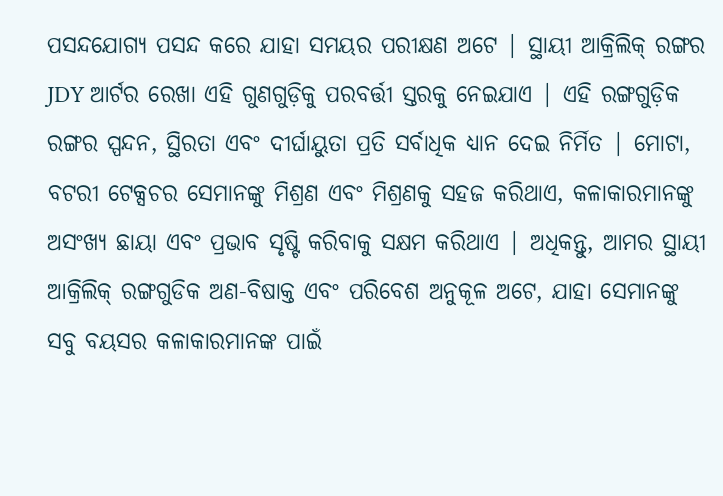ପସନ୍ଦଯୋଗ୍ୟ ପସନ୍ଦ କରେ ଯାହା ସମୟର ପରୀକ୍ଷଣ ଅଟେ | ସ୍ଥାୟୀ ଆକ୍ରିଲିକ୍ ରଙ୍ଗର JDY ଆର୍ଟର ରେଖା ଏହି ଗୁଣଗୁଡ଼ିକୁ ପରବର୍ତ୍ତୀ ସ୍ତରକୁ ନେଇଯାଏ | ଏହି ରଙ୍ଗଗୁଡ଼ିକ ରଙ୍ଗର ସ୍ପନ୍ଦନ, ସ୍ଥିରତା ଏବଂ ଦୀର୍ଘାୟୁତା ପ୍ରତି ସର୍ବାଧିକ ଧ୍ୟାନ ଦେଇ ନିର୍ମିତ | ମୋଟା, ବଟରୀ ଟେକ୍ସଚର ସେମାନଙ୍କୁ ମିଶ୍ରଣ ଏବଂ ମିଶ୍ରଣକୁ ସହଜ କରିଥାଏ, କଳାକାରମାନଙ୍କୁ ଅସଂଖ୍ୟ ଛାୟା ଏବଂ ପ୍ରଭାବ ସୃଷ୍ଟି କରିବାକୁ ସକ୍ଷମ କରିଥାଏ | ଅଧିକନ୍ତୁ, ଆମର ସ୍ଥାୟୀ ଆକ୍ରିଲିକ୍ ରଙ୍ଗଗୁଡିକ ଅଣ-ବିଷାକ୍ତ ଏବଂ ପରିବେଶ ଅନୁକୂଳ ଅଟେ, ଯାହା ସେମାନଙ୍କୁ ସବୁ ବୟସର କଳାକାରମାନଙ୍କ ପାଇଁ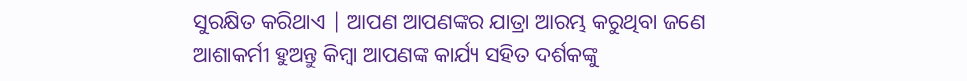ସୁରକ୍ଷିତ କରିଥାଏ | ଆପଣ ଆପଣଙ୍କର ଯାତ୍ରା ଆରମ୍ଭ କରୁଥିବା ଜଣେ ଆଶାକର୍ମୀ ହୁଅନ୍ତୁ କିମ୍ବା ଆପଣଙ୍କ କାର୍ଯ୍ୟ ସହିତ ଦର୍ଶକଙ୍କୁ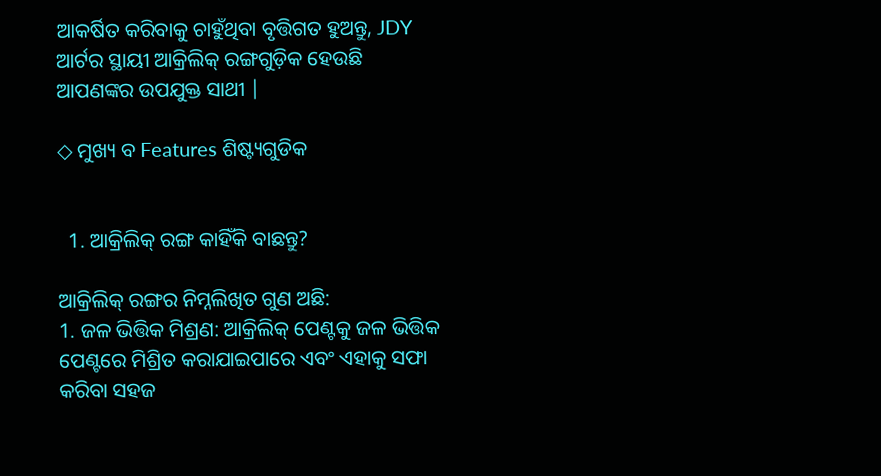ଆକର୍ଷିତ କରିବାକୁ ଚାହୁଁଥିବା ବୃତ୍ତିଗତ ହୁଅନ୍ତୁ, JDY ଆର୍ଟର ସ୍ଥାୟୀ ଆକ୍ରିଲିକ୍ ରଙ୍ଗଗୁଡ଼ିକ ହେଉଛି ଆପଣଙ୍କର ଉପଯୁକ୍ତ ସାଥୀ |

◇ ମୁଖ୍ୟ ବ Features ଶିଷ୍ଟ୍ୟଗୁଡିକ


  1. ଆକ୍ରିଲିକ୍ ରଙ୍ଗ କାହିଁକି ବାଛନ୍ତୁ?

ଆକ୍ରିଲିକ୍ ରଙ୍ଗର ନିମ୍ନଲିଖିତ ଗୁଣ ଅଛି:
1. ଜଳ ଭିତ୍ତିକ ମିଶ୍ରଣ: ଆକ୍ରିଲିକ୍ ପେଣ୍ଟକୁ ଜଳ ଭିତ୍ତିକ ପେଣ୍ଟରେ ମିଶ୍ରିତ କରାଯାଇପାରେ ଏବଂ ଏହାକୁ ସଫା କରିବା ସହଜ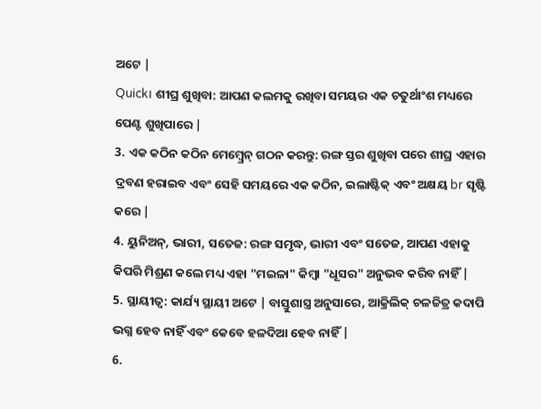ଅଟେ |
Quick। ଶୀଘ୍ର ଶୁଖିବା: ଆପଣ କଲମକୁ ରଖିବା ସମୟର ଏକ ଚତୁର୍ଥାଂଶ ମଧ୍ୟରେ ପେଣ୍ଟ ଶୁଖିପାରେ |
3. ଏକ କଠିନ କଠିନ ମେମ୍ବ୍ରେନ୍ ଗଠନ କରନ୍ତୁ: ରଙ୍ଗ ସ୍ତର ଶୁଖିବା ପରେ ଶୀଘ୍ର ଏହାର ଦ୍ରବଣ ହରାଇବ ଏବଂ ସେହି ସମୟରେ ଏକ କଠିନ, ଇଲାଷ୍ଟିକ୍ ଏବଂ ଅକ୍ଷୟ br ସୃଷ୍ଟି କରେ |
4. ୟୁନିଅନ୍, ଭାରୀ, ସତେଜ: ରଙ୍ଗ ସମୃଦ୍ଧ, ଭାରୀ ଏବଂ ସତେଜ, ଆପଣ ଏହାକୁ କିପରି ମିଶ୍ରଣ କଲେ ମଧ୍ୟ ଏହା "ମଇଳା" କିମ୍ବା "ଧୂସର" ଅନୁଭବ କରିବ ନାହିଁ |
5. ସ୍ଥାୟୀତ୍ୱ: କାର୍ଯ୍ୟ ସ୍ଥାୟୀ ଅଟେ | ବାସ୍ତୁଶାସ୍ତ୍ର ଅନୁସାରେ, ଆକ୍ରିଲିକ୍ ଚଳଚ୍ଚିତ୍ର କଦାପି ଭଗ୍ନ ହେବ ନାହିଁ ଏବଂ କେବେ ହଳଦିଆ ହେବ ନାହିଁ |
6.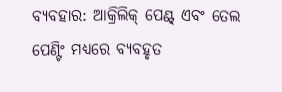ବ୍ୟବହାର: ଆକ୍ରିଲିକ୍ ପେଣ୍ଟ୍ ଏବଂ ତେଲ ପେଣ୍ଟିଂ ମଧ୍ୟରେ ବ୍ୟବହୃତ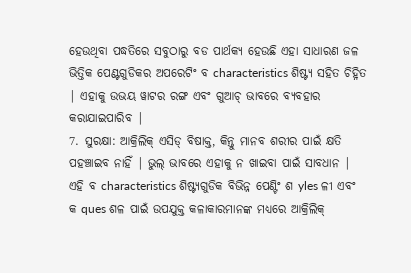ହେଉଥିବା ପଦ୍ଧତିରେ ସବୁଠାରୁ ବଡ ପାର୍ଥକ୍ୟ ହେଉଛି ଏହା ସାଧାରଣ ଜଳ ଭିତ୍ତିକ ପେଣ୍ଟଗୁଡିକର ଅପରେଟିଂ ବ characteristics ଶିଷ୍ଟ୍ୟ ସହିତ ଚିହ୍ନିତ | ଏହାକୁ ଉଭୟ ୱାଟର ରଙ୍ଗ ଏବଂ ଗୁଆଚ୍ ଭାବରେ ବ୍ୟବହାର କରାଯାଇପାରିବ |
7. ସୁରକ୍ଷା: ଆକ୍ରିଲିକ୍ ଏସିଡ୍ ବିଷାକ୍ତ, କିନ୍ତୁ ମାନବ ଶରୀର ପାଇଁ କ୍ଷତି ପହଞ୍ଚାଇବ ନାହିଁ | ଭୁଲ୍ ଭାବରେ ଏହାକୁ ନ ଖାଇବା ପାଇଁ ସାବଧାନ |
ଏହି ବ characteristics ଶିଷ୍ଟ୍ୟଗୁଡିକ ବିଭିନ୍ନ ପେଣ୍ଟିଂ ଶ yles ଳୀ ଏବଂ କ ques ଶଳ ପାଇଁ ଉପଯୁକ୍ତ କଳାକାରମାନଙ୍କ ମଧ୍ୟରେ ଆକ୍ରିଲିକ୍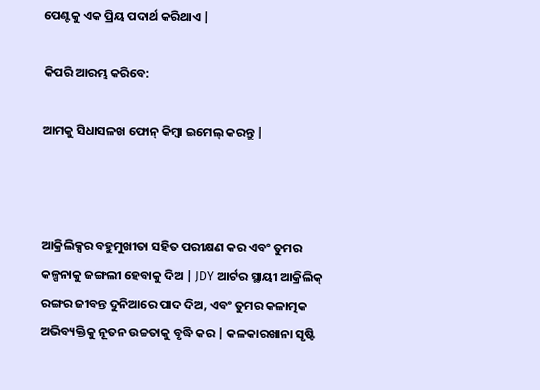ପେଣ୍ଟକୁ ଏକ ପ୍ରିୟ ପଦାର୍ଥ କରିଥାଏ |

କିପରି ଆରମ୍ଭ କରିବେ:

ଆମକୁ ସିଧାସଳଖ ଫୋନ୍ କିମ୍ବା ଇମେଲ୍ କରନ୍ତୁ |



ଆକ୍ରିଲିକ୍ସର ବହୁମୁଖୀତା ସହିତ ପରୀକ୍ଷଣ କର ଏବଂ ତୁମର କଳ୍ପନାକୁ ଜଙ୍ଗଲୀ ହେବାକୁ ଦିଅ | JDY ଆର୍ଟର ସ୍ଥାୟୀ ଆକ୍ରିଲିକ୍ ରଙ୍ଗର ଜୀବନ୍ତ ଦୁନିଆରେ ପାଦ ଦିଅ, ଏବଂ ତୁମର କଳାତ୍ମକ ଅଭିବ୍ୟକ୍ତିକୁ ନୂତନ ଉଚ୍ଚତାକୁ ବୃଦ୍ଧି କର | କଳକାରଖାନା ସୃଷ୍ଟି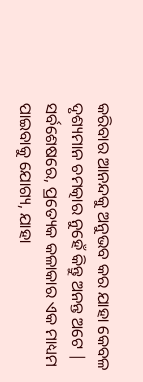କରିବାର ଆନନ୍ଦକୁ ଅନୁଭବ କର ଯାହା କେବଳ ଦୃଶ୍ୟମାନ ଚମତ୍କାର ନୁହେଁ କିନ୍ତୁ ଅନନ୍ତ ଅଟେ | ସର୍ବଶେଷରେ, ପ୍ରତ୍ୟେକ କଳାକାର ଏକ ମାଧ୍ୟମ ପାଇବାକୁ ଯୋଗ୍ୟ, ଯାହା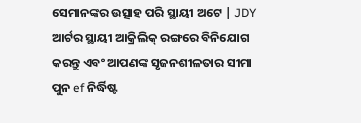ସେମାନଙ୍କର ଉତ୍ସାହ ପରି ସ୍ଥାୟୀ ଅଟେ | JDY ଆର୍ଟର ସ୍ଥାୟୀ ଆକ୍ରିଲିକ୍ ରଙ୍ଗରେ ବିନିଯୋଗ କରନ୍ତୁ ଏବଂ ଆପଣଙ୍କ ସୃଜନଶୀଳତାର ସୀମା ପୁନ ef ନିର୍ଦ୍ଧିଷ୍ଟ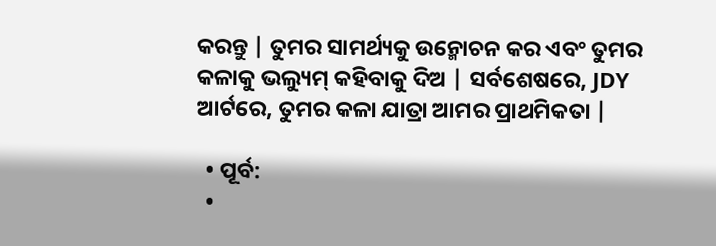କରନ୍ତୁ | ତୁମର ସାମର୍ଥ୍ୟକୁ ଉନ୍ମୋଚନ କର ଏବଂ ତୁମର କଳାକୁ ଭଲ୍ୟୁମ୍ କହିବାକୁ ଦିଅ | ସର୍ବଶେଷରେ, JDY ଆର୍ଟରେ, ତୁମର କଳା ଯାତ୍ରା ଆମର ପ୍ରାଥମିକତା |

  • ପୂର୍ବ:
  •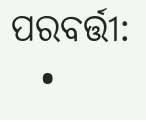ପରବର୍ତ୍ତୀ:
  •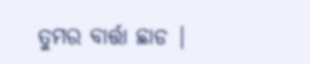ତୁମର ବାର୍ତ୍ତା ଛାଡ |